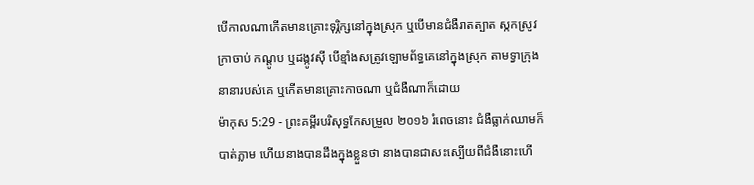បើកាលណាកើតមានគ្រោះទុរ្ភិក្សនៅក្នុងស្រុក ឬបើមានជំងឺរាតត្បាត ស្កកស្រូវ ក្រាចាប់ កណ្តូប ឬដង្កូវស៊ី បើខ្មាំងសត្រូវឡោមព័ទ្ធគេនៅក្នុងស្រុក តាមទ្វាក្រុងនានារបស់គេ ឬកើតមានគ្រោះកាចណា ឬជំងឺណាក៏ដោយ
ម៉ាកុស 5:29 - ព្រះគម្ពីរបរិសុទ្ធកែសម្រួល ២០១៦ រំពេចនោះ ជំងឺធ្លាក់ឈាមក៏បាត់ភ្លាម ហើយនាងបានដឹងក្នុងខ្លួនថា នាងបានជាសះស្បើយពីជំងឺនោះហើ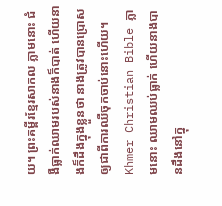យ។ ព្រះគម្ពីរខ្មែរសាកល ភ្លាមនោះ ជំងឺធ្លាក់ឈាមរបស់នាងក៏បាត់ ហើយនាងក៏ដឹងក្នុងខ្លួនថា នាងត្រូវបានប្រោសឲ្យជាពីការឈឺចុកចាប់នោះហើយ។ Khmer Christian Bible ភ្លាមនោះ ឈាមឈប់ធ្លាក់ ហើយនាងបានដឹងនៅក្នុ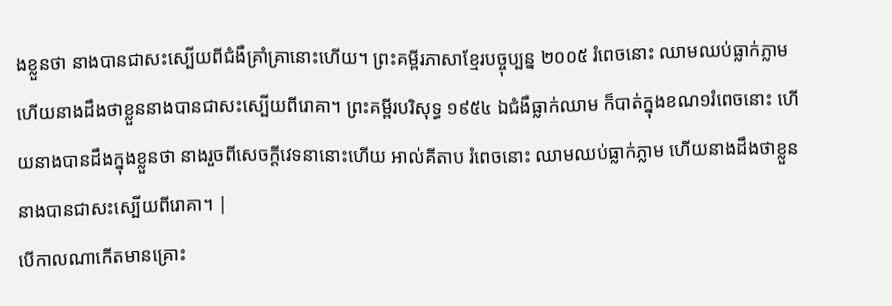ងខ្លួនថា នាងបានជាសះស្បើយពីជំងឺគ្រាំគ្រានោះហើយ។ ព្រះគម្ពីរភាសាខ្មែរបច្ចុប្បន្ន ២០០៥ រំពេចនោះ ឈាមឈប់ធ្លាក់ភ្លាម ហើយនាងដឹងថាខ្លួននាងបានជាសះស្បើយពីរោគា។ ព្រះគម្ពីរបរិសុទ្ធ ១៩៥៤ ឯជំងឺធ្លាក់ឈាម ក៏បាត់ក្នុងខណ១រំពេចនោះ ហើយនាងបានដឹងក្នុងខ្លួនថា នាងរួចពីសេចក្ដីវេទនានោះហើយ អាល់គីតាប រំពេចនោះ ឈាមឈប់ធ្លាក់ភ្លាម ហើយនាងដឹងថាខ្លួននាងបានជាសះស្បើយពីរោគា។ |
បើកាលណាកើតមានគ្រោះ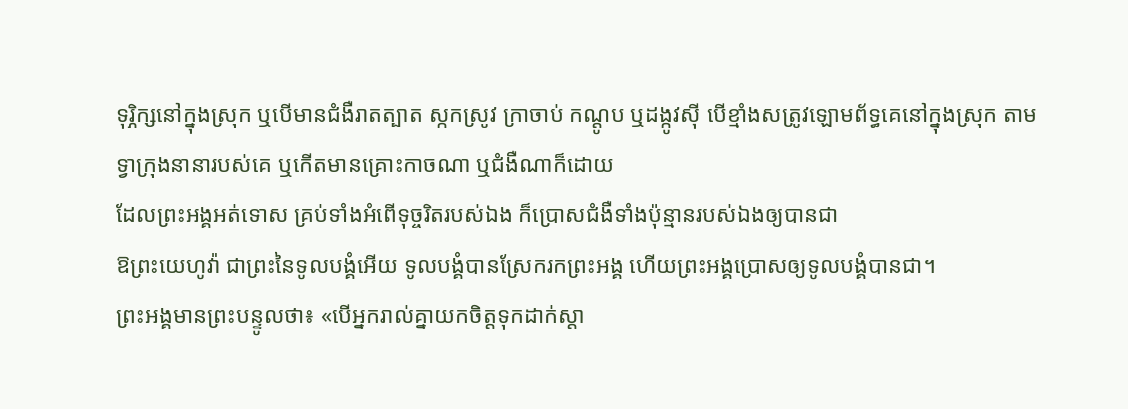ទុរ្ភិក្សនៅក្នុងស្រុក ឬបើមានជំងឺរាតត្បាត ស្កកស្រូវ ក្រាចាប់ កណ្តូប ឬដង្កូវស៊ី បើខ្មាំងសត្រូវឡោមព័ទ្ធគេនៅក្នុងស្រុក តាមទ្វាក្រុងនានារបស់គេ ឬកើតមានគ្រោះកាចណា ឬជំងឺណាក៏ដោយ
ដែលព្រះអង្គអត់ទោស គ្រប់ទាំងអំពើទុច្ចរិតរបស់ឯង ក៏ប្រោសជំងឺទាំងប៉ុន្មានរបស់ឯងឲ្យបានជា
ឱព្រះយេហូវ៉ា ជាព្រះនៃទូលបង្គំអើយ ទូលបង្គំបានស្រែករកព្រះអង្គ ហើយព្រះអង្គប្រោសឲ្យទូលបង្គំបានជា។
ព្រះអង្គមានព្រះបន្ទូលថា៖ «បើអ្នករាល់គ្នាយកចិត្តទុកដាក់ស្តា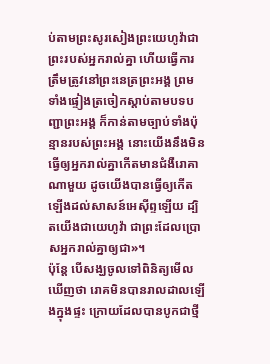ប់តាមព្រះសូរសៀងព្រះយេហូវ៉ាជាព្រះរបស់អ្នករាល់គ្នា ហើយធ្វើការត្រឹមត្រូវនៅព្រះនេត្រព្រះអង្គ ព្រមទាំងផ្ទៀងត្រចៀកស្តាប់តាមបទបញ្ជាព្រះអង្គ ក៏កាន់តាមច្បាប់ទាំងប៉ុន្មានរបស់ព្រះអង្គ នោះយើងនឹងមិនធ្វើឲ្យអ្នករាល់គ្នាកើតមានជំងឺរោគាណាមួយ ដូចយើងបានធ្វើឲ្យកើតឡើងដល់សាសន៍អេស៊ីព្ទឡើយ ដ្បិតយើងជាយេហូវ៉ា ជាព្រះដែលប្រោសអ្នករាល់គ្នាឲ្យជា»។
ប៉ុន្តែ បើសង្ឃចូលទៅពិនិត្យមើល ឃើញថា រោគមិនបានរាលដាលឡើងក្នុងផ្ទះ ក្រោយដែលបានបូកជាថ្មី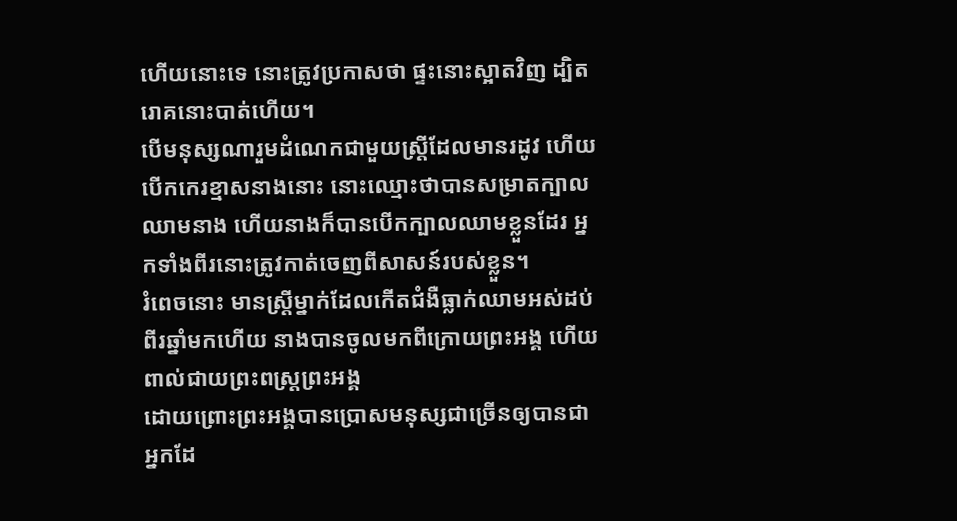ហើយនោះទេ នោះត្រូវប្រកាសថា ផ្ទះនោះស្អាតវិញ ដ្បិតរោគនោះបាត់ហើយ។
បើមនុស្សណារួមដំណេកជាមួយស្ត្រីដែលមានរដូវ ហើយបើកកេរខ្មាសនាងនោះ នោះឈ្មោះថាបានសម្រាតក្បាលឈាមនាង ហើយនាងក៏បានបើកក្បាលឈាមខ្លួនដែរ អ្នកទាំងពីរនោះត្រូវកាត់ចេញពីសាសន៍របស់ខ្លួន។
រំពេចនោះ មានស្ត្រីម្នាក់ដែលកើតជំងឺធ្លាក់ឈាមអស់ដប់ពីរឆ្នាំមកហើយ នាងបានចូលមកពីក្រោយព្រះអង្គ ហើយពាល់ជាយព្រះពស្ត្រព្រះអង្គ
ដោយព្រោះព្រះអង្គបានប្រោសមនុស្សជាច្រើនឲ្យបានជា អ្នកដែ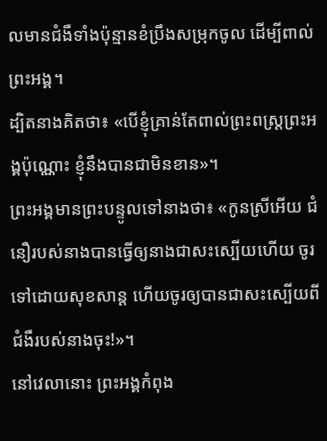លមានជំងឺទាំងប៉ុន្មានខំប្រឹងសម្រុកចូល ដើម្បីពាល់ព្រះអង្គ។
ដ្បិតនាងគិតថា៖ «បើខ្ញុំគ្រាន់តែពាល់ព្រះពស្ត្រព្រះអង្គប៉ុណ្ណោះ ខ្ញុំនឹងបានជាមិនខាន»។
ព្រះអង្គមានព្រះបន្ទូលទៅនាងថា៖ «កូនស្រីអើយ ជំនឿរបស់នាងបានធ្វើឲ្យនាងជាសះស្បើយហើយ ចូរទៅដោយសុខសាន្ត ហើយចូរឲ្យបានជាសះស្បើយពីជំងឺរបស់នាងចុះ!»។
នៅវេលានោះ ព្រះអង្គកំពុង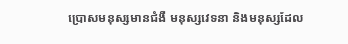ប្រោសមនុស្សមានជំងឺ មនុស្សវេទនា និងមនុស្សដែល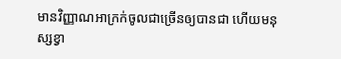មានវិញ្ញាណអាក្រក់ចូលជាច្រើនឲ្យបានជា ហើយមនុស្សខ្វា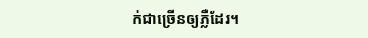ក់ជាច្រើនឲ្យភ្លឺដែរ។